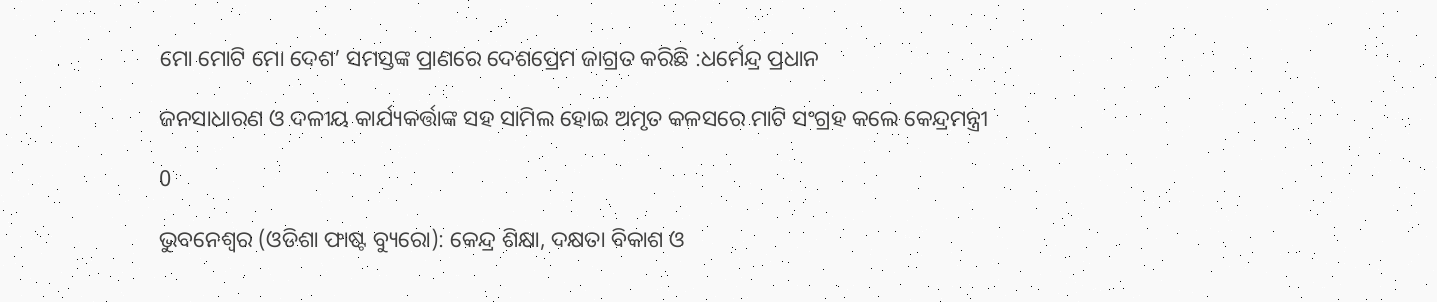ମୋ ମୋଟି ମୋ ଦେଶ’ ସମସ୍ତଙ୍କ ପ୍ରାଣରେ ଦେଶପ୍ରେମ ଜାଗ୍ରତ କରିଛି :ଧର୍ମେନ୍ଦ୍ର ପ୍ରଧାନ

ଜନସାଧାରଣ ଓ ଦଳୀୟ କାର୍ଯ୍ୟକର୍ତ୍ତାଙ୍କ ସହ ସାମିଲ ହୋଇ ଅମୃତ କଳସରେ ମାଟି ସଂଗ୍ରହ କଲେ କେନ୍ଦ୍ରମନ୍ତ୍ରୀ

0

ଭୁବନେଶ୍ୱର (ଓଡିଶା ଫାଷ୍ଟ ବ୍ୟୁରୋ): କେନ୍ଦ୍ର ଶିକ୍ଷା, ଦକ୍ଷତା ବିକାଶ ଓ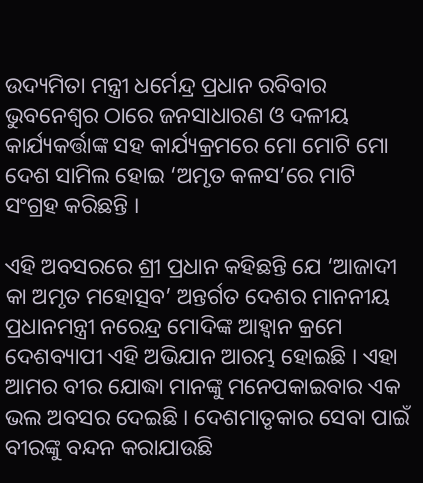ଉଦ୍ୟମିତା ମନ୍ତ୍ରୀ ଧର୍ମେନ୍ଦ୍ର ପ୍ରଧାନ ରବିବାର ଭୁବନେଶ୍ୱର ଠାରେ ଜନସାଧାରଣ ଓ ଦଳୀୟ କାର୍ଯ୍ୟକର୍ତ୍ତାଙ୍କ ସହ କାର୍ଯ୍ୟକ୍ରମରେ ମୋ ମୋଟି ମୋ ଦେଶ ସାମିଲ ହୋଇ ‘ଅମୃତ କଳସ’ରେ ମାଟି ସଂଗ୍ରହ କରିଛନ୍ତି ।

ଏହି ଅବସରରେ ଶ୍ରୀ ପ୍ରଧାନ କହିଛନ୍ତି ଯେ ‘ଆଜାଦୀ କା ଅମୃତ ମହୋତ୍ସବ’ ଅନ୍ତର୍ଗତ ଦେଶର ମାନନୀୟ ପ୍ରଧାନମନ୍ତ୍ରୀ ନରେନ୍ଦ୍ର ମୋଦିଙ୍କ ଆହ୍ୱାନ କ୍ରମେ ଦେଶବ୍ୟାପୀ ଏହି ଅଭିଯାନ ଆରମ୍ଭ ହୋଇଛି । ଏହା ଆମର ବୀର ଯୋଦ୍ଧା ମାନଙ୍କୁ ମନେପକାଇବାର ଏକ ଭଲ ଅବସର ଦେଇଛି । ଦେଶମାତୃକାର ସେବା ପାଇଁ ବୀରଙ୍କୁ ବନ୍ଦନ କରାଯାଉଛି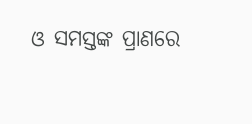ଓ ସମସ୍ତଙ୍କ ପ୍ରାଣରେ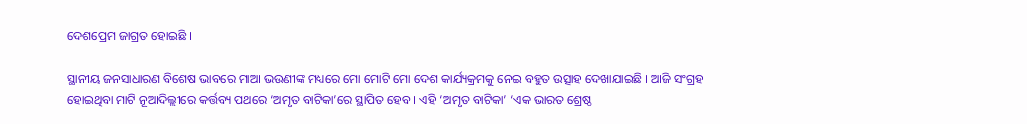ଦେଶପ୍ରେମ ଜାଗ୍ରତ ହୋଇଛି ।

ସ୍ଥାନୀୟ ଜନସାଧାରଣ ବିଶେଷ ଭାବରେ ମାଆ ଭଉଣୀଙ୍କ ମଧ୍ୟରେ ମୋ ମୋଟି ମୋ ଦେଶ କାର୍ଯ୍ୟକ୍ରମକୁ ନେଇ ବହୁତ ଉତ୍ସାହ ଦେଖାଯାଇଛି । ଆଜି ସଂଗ୍ରହ ହୋଇଥିବା ମାଟି ନୂଆଦିଲ୍ଲୀରେ କର୍ତ୍ତବ୍ୟ ପଥରେ ‘ଅମୃତ ବାଟିକା’ରେ ସ୍ଥାପିତ ହେବ । ଏହି ‘ଅମୃତ ବାଟିକା’ ‘ଏକ ଭାରତ ଶ୍ରେଷ୍ଠ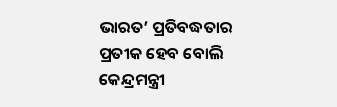ଭାରତ’ ପ୍ରତିବଦ୍ଧତାର ପ୍ରତୀକ ହେବ ବୋଲି କେନ୍ଦ୍ରମନ୍ତ୍ରୀ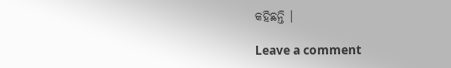କହିଛନ୍ତି ।

Leave a comment